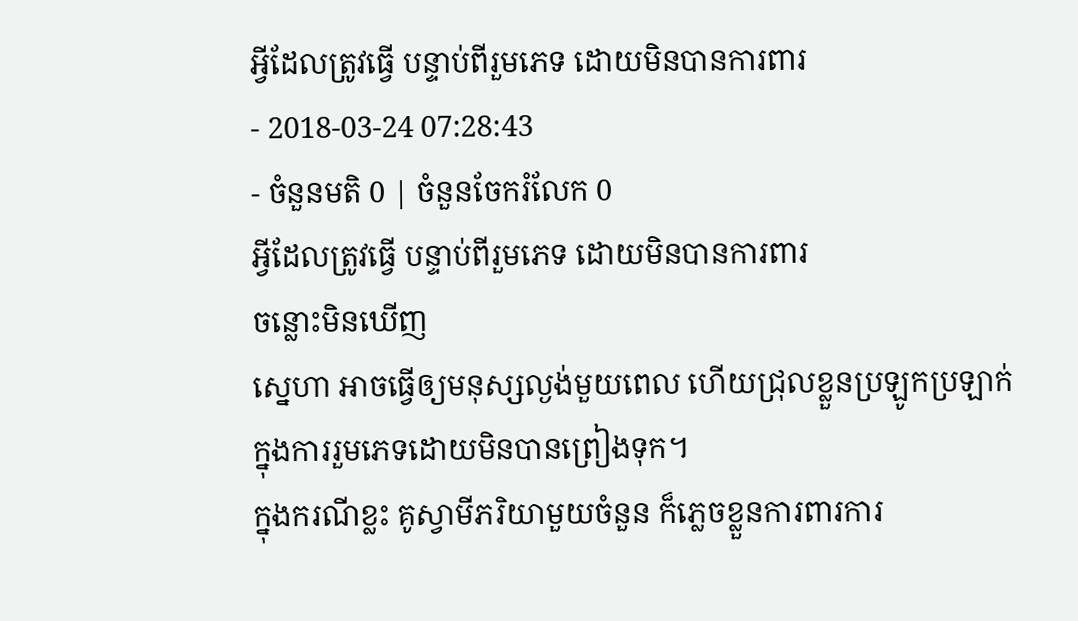អ្វីដែលត្រូវធ្វើ បន្ទាប់ពីរួមភេទ ដោយមិនបានការពារ
- 2018-03-24 07:28:43
- ចំនួនមតិ 0 | ចំនួនចែករំលែក 0
អ្វីដែលត្រូវធ្វើ បន្ទាប់ពីរួមភេទ ដោយមិនបានការពារ
ចន្លោះមិនឃើញ
ស្នេហា អាចធ្វើឲ្យមនុស្សល្ងង់មួយពេល ហើយជ្រុលខ្លួនប្រឡូកប្រឡាក់ ក្នុងការរួមភេទដោយមិនបានព្រៀងទុក។
ក្នុងករណីខ្លះ គូស្វាមីភរិយាមួយចំនួន ក៏ភ្លេចខ្លួនការពារការ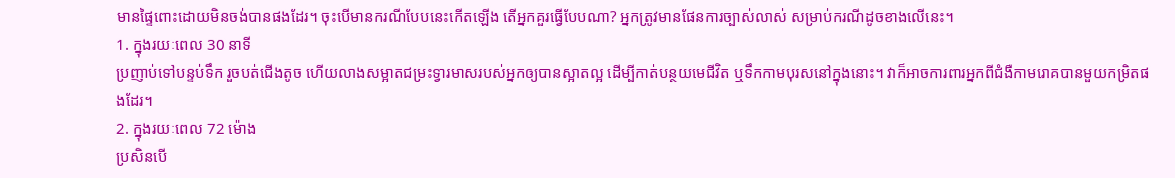មានផ្ទៃពោះដោយមិនចង់បានផងដែរ។ ចុះបើមានករណីបែបនេះកើតឡើង តើអ្នកគួរធ្វើបែបណា? អ្នកត្រូវមានផែនការច្បាស់លាស់ សម្រាប់ករណីដូចខាងលើនេះ។
1. ក្នុងរយៈពេល 30 នាទី
ប្រញាប់ទៅបន្ទប់ទឹក រួចបត់ជើងតូច ហើយលាងសម្អាតជម្រះទ្វារមាសរបស់អ្នកឲ្យបានស្អាតល្អ ដើម្បីកាត់បន្ថយមេជីវិត ឬទឹកកាមបុរសនៅក្នុងនោះ។ វាក៏អាចការពារអ្នកពីជំងឺកាមរោគបានមួយកម្រិតផងដែរ។
2. ក្នុងរយៈពេល 72 ម៉ោង
ប្រសិនបើ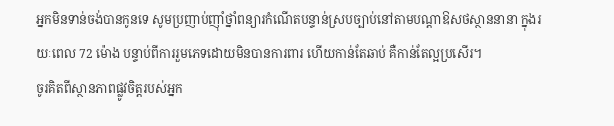អ្នកមិនទាន់ចង់បានកូនទេ សូមប្រញាប់ញ៉ាំថ្នាំពន្យារកំណើតបន្ទាន់ស្របច្បាប់នៅតាមបណ្តាឱសថស្ថាននានា ក្នុងរយៈពេល 72 ម៉ោង បន្ទាប់ពីការរួមភេទដោយមិនបានការពារ ហើយកាន់តែឆាប់ គឺកាន់តែល្អប្រសើរ។
ចូរគិតពីស្ថានភាពផ្លូវចិត្តរបស់អ្នក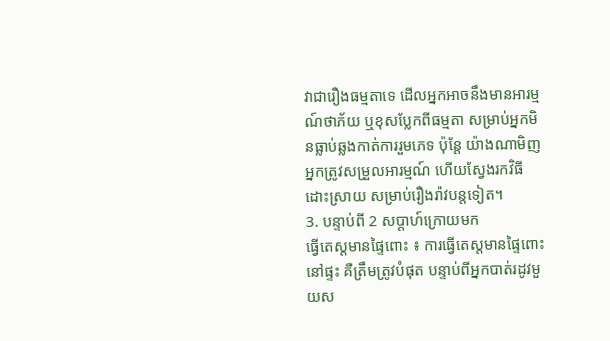វាជារឿងធម្មតាទេ ដើលអ្នកអាចនឹងមានអារម្មណ៍ថាភ័យ ឬខុសប្លែកពីធម្មតា សម្រាប់អ្នកមិនធ្លាប់ឆ្លងកាត់ការរួមភេទ ប៉ុន្តែ យ៉ាងណាមិញ អ្នកត្រូវសម្រួលអារម្មណ៍ ហើយស្វែងរកវិធីដោះស្រាយ សម្រាប់រឿងរ៉ាវបន្តទៀត។
3. បន្ទាប់ពី 2 សប្តាហ៍ក្រោយមក
ធ្វើតេស្តមានផ្ទៃពោះ ៖ ការធ្វើតេស្តមានផ្ទៃពោះនៅផ្ទះ គឺត្រឹមត្រូវបំផុត បន្ទាប់ពីអ្នកបាត់រដូវមួយស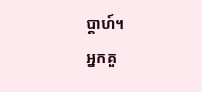ប្តាហ៍។
អ្នកគួ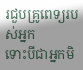រជួបគ្រូពេទ្យរបស់អ្នក
ទោះបីជាអ្នកមិ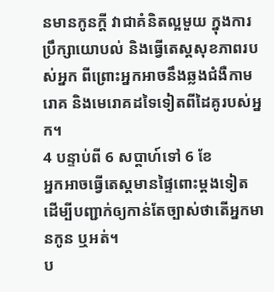នមានកូនក្តី វាជាគំនិតល្អមួយ ក្នុងការប្រឹក្សាយោបល់ និងធ្វើតេស្តសុខភាពរបស់អ្នក ពីព្រោះអ្នកអាចនឹងឆ្លងជំងឺកាមរោគ និងមេរោគដទៃទៀតពីដៃគូរបស់អ្នក។
4 បន្ទាប់ពី 6 សប្តាហ៍ទៅ 6 ខែ
អ្នកអាចធ្វើតេស្តមានផ្ទៃពោះម្តងទៀត ដើម្បីបញ្ជាក់ឲ្យកាន់តែច្បាស់ថាតើអ្នកមានកូន ឬអត់។
ប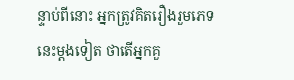ន្ទាប់ពីនោះ អ្នកត្រូវគិតរឿងរួមភេទនេះម្តងទៀត ថាតើអ្នកគួ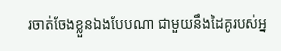រចាត់ចែងខ្លួនឯងបែបណា ជាមួយនឹងដៃគូរបស់អ្ន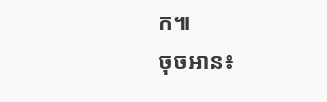ក៕
ចុចអាន៖